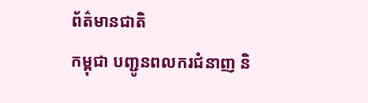ព័ត៌មានជាតិ
កម្ពុជា បញ្ជូនពលករជំនាញ និ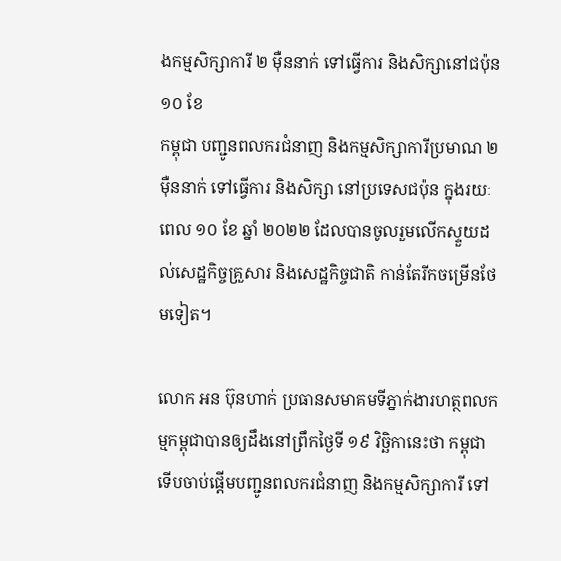ងកម្មសិក្សាការី ២ ម៉ឺននាក់ ទៅធ្វើការ និងសិក្សានៅជប៉ុន ១០ ខែ
កម្ពុជា បញ្ជូនពលករជំនាញ និងកម្មសិក្សាការីប្រមាណ ២ ម៉ឺននាក់ ទៅធ្វើការ និងសិក្សា នៅប្រទេសជប៉ុន ក្នុងរយៈពេល ១០ ខែ ឆ្នាំ ២០២២ ដែលបានចូលរួមលើកស្ទួយដល់សេដ្ឋកិច្ចគ្រួសារ និងសេដ្ឋកិច្ចជាតិ កាន់តែរីកចម្រើនថែមទៀត។

លោក អន ប៊ុនហាក់ ប្រធានសមាគមទីភ្នាក់ងារហត្ថពលកម្មកម្ពុជាបានឲ្យដឹងនៅព្រឹកថ្ងៃទី ១៩ វិច្ឆិកានេះថា កម្ពុជា ទើបចាប់ផ្ដើមបញ្ជូនពលករជំនាញ និងកម្មសិក្សាការី ទៅ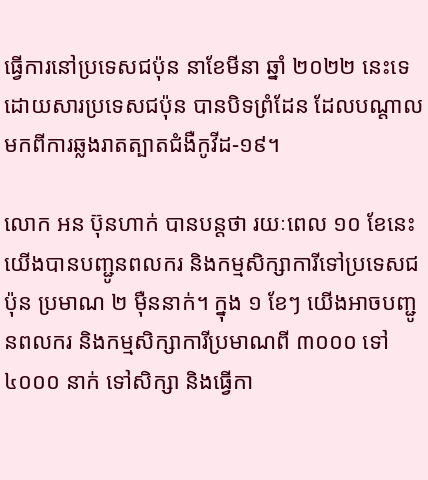ធ្វើការនៅប្រទេសជប៉ុន នាខែមីនា ឆ្នាំ ២០២២ នេះទេ ដោយសារប្រទេសជប៉ុន បានបិទព្រំដែន ដែលបណ្ដាលមកពីការឆ្លងរាតត្បាតជំងឺកូវីដ-១៩។

លោក អន ប៊ុនហាក់ បានបន្តថា រយៈពេល ១០ ខែនេះ យើងបានបញ្ជូនពលករ និងកម្មសិក្សាការីទៅប្រទេសជប៉ុន ប្រមាណ ២ ម៉ឺននាក់។ ក្នុង ១ ខែៗ យើងអាចបញ្ជូនពលករ និងកម្មសិក្សាការីប្រមាណពី ៣០០០ ទៅ ៤០០០ នាក់ ទៅសិក្សា និងធ្វើកា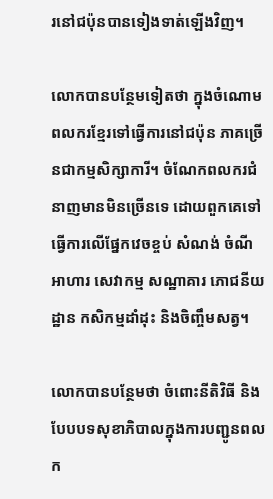រនៅជប៉ុនបានទៀងទាត់ឡើងវិញ។

លោកបានបន្ថែមទៀតថា ក្នុងចំណោមពលករខ្មែរទៅធ្វើការនៅជប៉ុន ភាគច្រើនជាកម្មសិក្សាការី។ ចំណែកពលករជំនាញមានមិនច្រើនទេ ដោយពួកគេទៅធ្វើការលើផ្នែកវេចខ្ចប់ សំណង់ ចំណីអាហារ សេវាកម្ម សណ្ឋាគារ ភោជនីយដ្ឋាន កសិកម្មដាំដុះ និងចិញ្ចឹមសត្វ។

លោកបានបន្ថែមថា ចំពោះនីតិវិធី និងបែបបទសុខាភិបាលក្នុងការបញ្ជូនពលក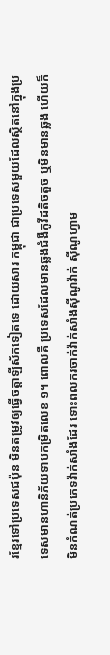រខ្មែរទៅប្រទេសជប៉ុន មិនតម្រូវឲ្យធ្វើចត្តាឡីស័កទៀតទេ ដោយសារ កម្ពុជា ជាប្រទេសមួយដែលស្ថិតនៅក្នុងប្រទេសមានហានិភ័យទាបកម្រិតលេខ ១។ ពោលគឺ ប្រទេសដែលមានឆ្លងជំងឺកូវីដតិចតួច ឬមិនមានឆ្លង ហើយក៏មិនកំណត់ប្រភេទវ៉ាក់សាំងដែរ ទោះពលករចាក់វ៉ាក់សាំងស៊ីណូវ៉ាក់ ស៊ីណូហ្វាម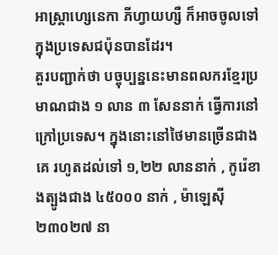អាស្ត្រាហ្សេនេកា ភីហ្វាយហ្សឺ ក៏អាចចូលទៅក្នុងប្រទេសជប៉ុនបានដែរ។
គួរបញ្ជាក់ថា បច្ចុប្បន្ននេះមានពលករខ្មែរប្រមាណជាង ១ លាន ៣ សែននាក់ ធ្វើការនៅក្រៅប្រទេស។ ក្នុងនោះនៅថៃមានច្រើនជាងគេ រហូតដល់ទៅ ១,២២ លាននាក់ , កូរ៉េខាងត្បូងជាង ៤៥០០០ នាក់ , ម៉ាឡេស៊ី ២៣០២៧ នា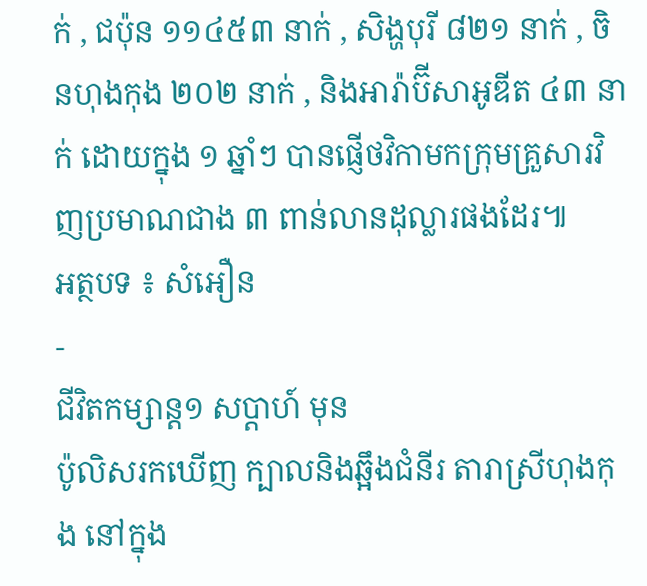ក់ , ជប៉ុន ១១៤៥៣ នាក់ , សិង្ហបុរី ៨២១ នាក់ , ចិនហុងកុង ២០២ នាក់ , និងអារ៉ាប៊ីសាអូឌីត ៤៣ នាក់ ដោយក្នុង ១ ឆ្នាំៗ បានផ្ញើថវិកាមកក្រុមគ្រួសារវិញប្រមាណជាង ៣ ពាន់លានដុល្លារផងដែរ៕
អត្ថបទ ៖ សំអឿន
-
ជីវិតកម្សាន្ដ១ សប្តាហ៍ មុន
ប៉ូលិសរកឃើញ ក្បាលនិងឆ្អឹងជំនីរ តារាស្រីហុងកុង នៅក្នុង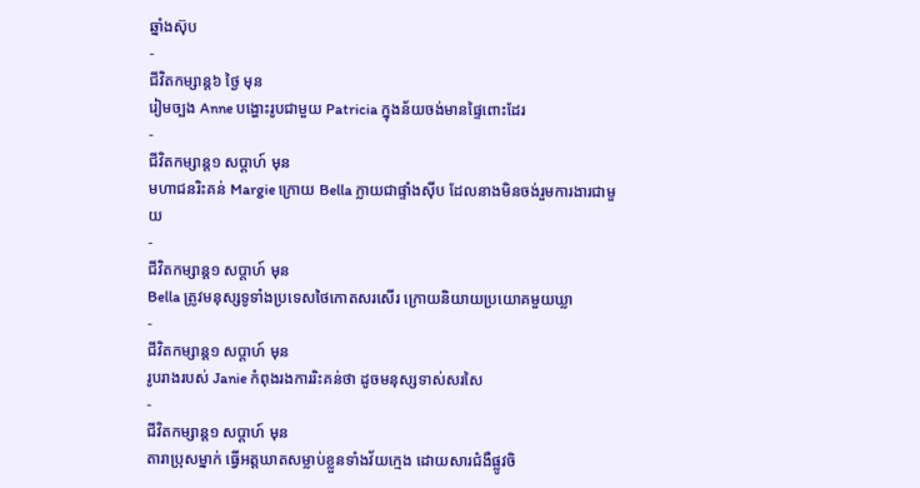ឆ្នាំងស៊ុប
-
ជីវិតកម្សាន្ដ៦ ថ្ងៃ មុន
រៀមច្បង Anne បង្ហោះរូបជាមួយ Patricia ក្នុងន័យចង់មានផ្ទៃពោះដែរ
-
ជីវិតកម្សាន្ដ១ សប្តាហ៍ មុន
មហាជនរិះគន់ Margie ក្រោយ Bella ក្លាយជាផ្ទាំងស៊ីប ដែលនាងមិនចង់រួមការងារជាមួយ
-
ជីវិតកម្សាន្ដ១ សប្តាហ៍ មុន
Bella ត្រូវមនុស្សទូទាំងប្រទេសថៃកោតសរសើរ ក្រោយនិយាយប្រយោគមួយឃ្លា
-
ជីវិតកម្សាន្ដ១ សប្តាហ៍ មុន
រូបរាងរបស់ Janie កំពុងរងការរិះគន់ថា ដូចមនុស្សទាស់សរសៃ
-
ជីវិតកម្សាន្ដ១ សប្តាហ៍ មុន
តារាប្រុសម្នាក់ ធ្វើអត្តឃាតសម្លាប់ខ្លួនទាំងវ័យក្មេង ដោយសារជំងឺផ្លូវចិ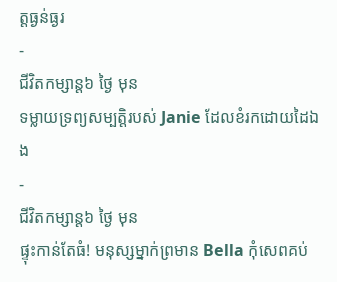ត្តធ្ងន់ធ្ងរ
-
ជីវិតកម្សាន្ដ៦ ថ្ងៃ មុន
ទម្លាយទ្រព្យសម្បត្តិរបស់ Janie ដែលខំរកដោយដៃឯង
-
ជីវិតកម្សាន្ដ៦ ថ្ងៃ មុន
ផ្ទុះកាន់តែធំ! មនុស្សម្នាក់ព្រមាន Bella កុំសេពគប់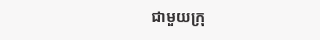ជាមួយក្រុ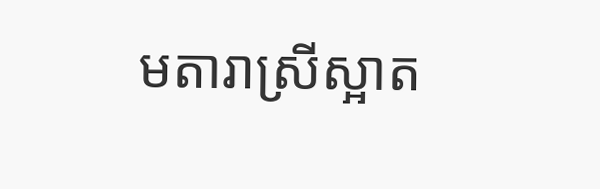មតារាស្រីស្អាត